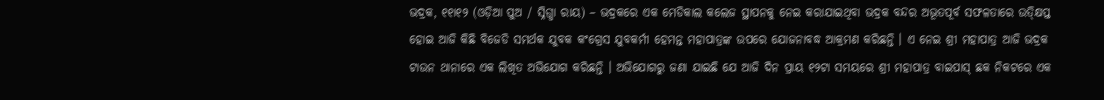ଭଦ୍ରକ, ୧୧ା୧୨ (ଓଡ଼ିଆ ପୁଅ / ସ୍ନିଗ୍ଧା ରାୟ) – ଭଦ୍ରକରେ ଏକ ମେଡିକାଲ କଲେଜ ସ୍ଥାପନକୁ ନେଇ କରାଯାଇଥିବା ଭଦ୍ରକ ବନ୍ଦର ଅଭୂତପୂର୍ବ ସଫଳତାରେ ଉତ୍କ୍ଷିପ୍ତ ହୋଇ ଆଜି କିଛି ବିଜେଡି ସମର୍ଥକ ଯୁବକ କଂଗ୍ରେସ ଯୁବକର୍ମୀ ହେମନ୍ତ ମହାପାତ୍ରଙ୍କ ଉପରେ ଯୋଜନାବଦ୍ଧ ଆକ୍ରମଣ କରିଛନ୍ତି । ଏ ନେଇ ଶ୍ରୀ ମହାପାତ୍ର ଆଜି ଭଦ୍ରକ ଟାଉନ ଥାନାରେ ଏକ ଲିଖିତ ଅଭିଯୋଗ କରିଛନ୍ତି । ଅଭିଯୋଗରୁ ଜଣା ଯାଇଛି ଯେ ଆଜି ଦିନ ପ୍ରାୟ ୧୨ଟା ସମୟରେ ଶ୍ରୀ ମହାପାତ୍ର ବାଇପାସ୍ ଛକ ନିକଟରେ ଏକ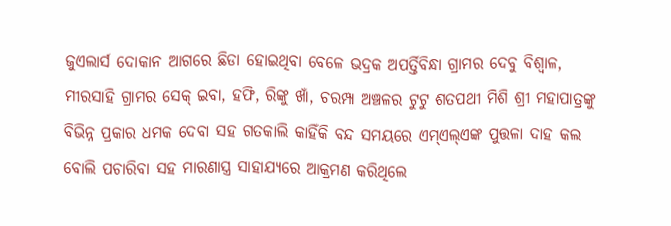ଜୁଏଲାର୍ସ ଦୋକାନ ଆଗରେ ଛିଡା ହୋଇଥିବା ବେଳେ ଭଦ୍ରକ ଅପର୍ତ୍ତିବିନ୍ଧା ଗ୍ରାମର ଦେବୁ ବିଶ୍ୱାଳ, ମୀରସାହି ଗ୍ରାମର ସେକ୍ ଇବା, ହଫି, ରିଙ୍କୁ ଖାଁ, ଚରମ୍ପା ଅଞ୍ଚଳର ଟୁଟୁ ଶତପଥୀ ମିଶି ଶ୍ରୀ ମହାପାତ୍ରଙ୍କୁ ବିଭିନ୍ନ ପ୍ରକାର ଧମକ ଦେବା ସହ ଗତକାଲି କାହିଁକି ବନ୍ଦ ସମୟରେ ଏମ୍ଏଲ୍ଏଙ୍କ ପୁତ୍ତଳା ଦାହ କଲ ବୋଲି ପଚାରିବା ସହ ମାରଣାସ୍ତ୍ର ସାହାଯ୍ୟରେ ଆକ୍ରମଣ କରିଥିଲେ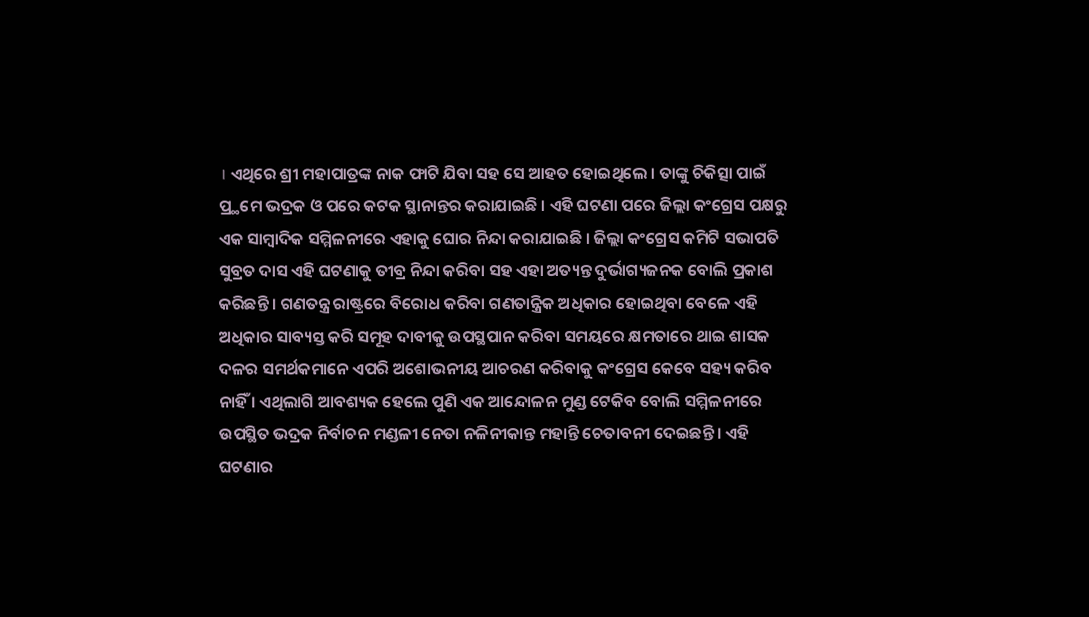। ଏଥିରେ ଶ୍ରୀ ମହାପାତ୍ରଙ୍କ ନାକ ଫାଟି ଯିବା ସହ ସେ ଆହତ ହୋଇଥିଲେ । ତାଙ୍କୁ ଚିକିତ୍ସା ପାଇଁ ପ୍ର୍ଥମେ ଭଦ୍ରକ ଓ ପରେ କଟକ ସ୍ଥାନାନ୍ତର କରାଯାଇଛି । ଏହି ଘଟଣା ପରେ ଜିଲ୍ଲା କଂଗ୍ରେସ ପକ୍ଷରୁ ଏକ ସାମ୍ବାଦିକ ସମ୍ମିଳନୀରେ ଏହାକୁ ଘୋର ନିନ୍ଦା କରାଯାଇଛି । ଜିଲ୍ଲା କଂଗ୍ରେସ କମିଟି ସଭାପତି ସୁବ୍ରତ ଦାସ ଏହି ଘଟଣାକୁ ତୀବ୍ର ନିନ୍ଦା କରିବା ସହ ଏହା ଅତ୍ୟନ୍ତ ଦୁର୍ଭାଗ୍ୟଜନକ ବୋଲି ପ୍ରକାଶ କରିଛନ୍ତି । ଗଣତନ୍ତ୍ର ରାଷ୍ଟ୍ରରେ ବିରୋଧ କରିବା ଗଣତାନ୍ତ୍ରିକ ଅଧିକାର ହୋଇଥିବା ବେଳେ ଏହି ଅଧିକାର ସାବ୍ୟସ୍ତ କରି ସମୂହ ଦାବୀକୁ ଉପସ୍ଥପାନ କରିବା ସମୟରେ କ୍ଷମତାରେ ଥାଇ ଶାସକ ଦଳର ସମର୍ଥକମାନେ ଏପରି ଅଶୋଭନୀୟ ଆଚରଣ କରିବାକୁ କଂଗ୍ରେସ କେବେ ସହ୍ୟ କରିବ ନାହିଁ । ଏଥିଲାଗି ଆବଶ୍ୟକ ହେଲେ ପୁଣି ଏକ ଆନ୍ଦୋଳନ ମୁଣ୍ଡ ଟେକିବ ବୋଲି ସମ୍ମିଳନୀରେ ଉପସ୍ଥିତ ଭଦ୍ରକ ନିର୍ବାଚନ ମଣ୍ଡଳୀ ନେତା ନଳିନୀକାନ୍ତ ମହାନ୍ତି ଚେତାବନୀ ଦେଇଛନ୍ତି । ଏହି ଘଟଣାର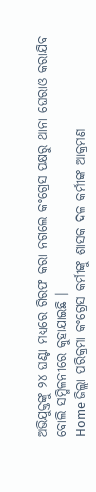ଅଭିଯୁକ୍ତଙ୍କୁ ୨୪ ଘଣ୍ଟା ମଧ୍ୟରେ ଗିରଫ କରା ନଗଲେ କଂଗ୍ରେସ ପକ୍ଷରୁ ଥାନା ଘେରାଓ କରାଯିବ ବୋଲି ସମ୍ମିଳନୀରେ କୁହାଯାଇଛି ।
Home ଜିଲ୍ଲା ପରିକ୍ରମା କଂଗ୍ରେସ କର୍ମୀଙ୍କୁ ଶାସକ ଦଳ କର୍ମୀଙ୍କ ଆକ୍ରମଣ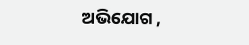ଅଭିଯୋଗ ,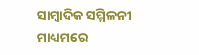ସାମ୍ବାଦିକ ସମ୍ମିଳନୀ ମାଧ୍ୟମରେ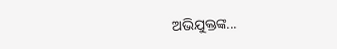ଅଭିଯୁକ୍ତଙ୍କ...